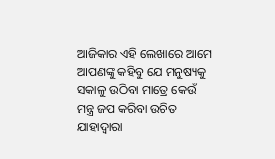ଆଜିକାର ଏହି ଲେଖାରେ ଆମେ ଆପଣଙ୍କୁ କହିବୁ ଯେ ମନୁଷ୍ୟକୁ ସକାଳୁ ଉଠିବା ମାତ୍ରେ କେଉଁ ମନ୍ତ୍ର ଜପ କରିବା ଉଚିତ ଯାହାଦ୍ୱାରା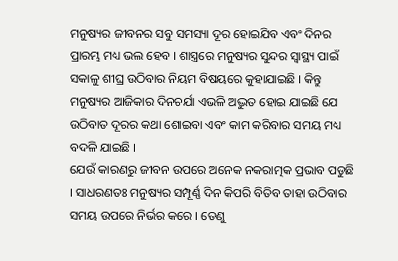ମନୁଷ୍ୟର ଜୀବନର ସବୁ ସମସ୍ୟା ଦୂର ହୋଇଯିବ ଏବଂ ଦିନର ପ୍ରାରମ୍ଭ ମଧ୍ୟ ଭଲ ହେବ । ଶାସ୍ତ୍ରରେ ମନୁଷ୍ୟର ସୁନ୍ଦର ସ୍ୱାସ୍ଥ୍ୟ ପାଇଁ ସକାଳୁ ଶୀଘ୍ର ଉଠିବାର ନିୟମ ବିଷୟରେ କୁହାଯାଇଛି । କିନ୍ତୁ ମନୁଷ୍ୟର ଆଜିକାର ଦିନଚର୍ଯା ଏଭଳି ଅଦ୍ଭୁତ ହୋଇ ଯାଇଛି ଯେ ଉଠିବାତ ଦୂରର କଥା ଶୋଇବା ଏବଂ କାମ କରିବାର ସମୟ ମଧ୍ୟ ବଦଳି ଯାଇଛି ।
ଯେଉଁ କାରଣରୁ ଜୀବନ ଉପରେ ଅନେକ ନକରାତ୍ମକ ପ୍ରଭାବ ପଡୁଛି । ସାଧରଣତଃ ମନୁଷ୍ୟର ସମ୍ପୂର୍ଣ୍ଣ ଦିନ କିପରି ବିତିବ ତାହା ଉଠିବାର ସମୟ ଉପରେ ନିର୍ଭର କରେ । ତେଣୁ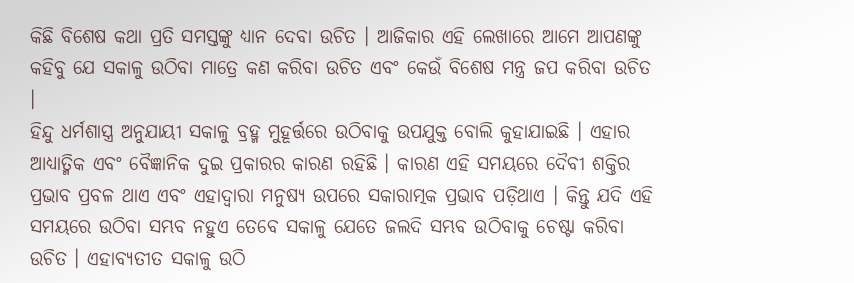କିଛି ବିଶେଷ କଥା ପ୍ରତି ସମସ୍ତଙ୍କୁ ଧ୍ୟାନ ଦେବା ଉଚିତ । ଆଜିକାର ଏହି ଲେଖାରେ ଆମେ ଆପଣଙ୍କୁ କହିବୁ ଯେ ସକାଳୁ ଉଠିବା ମାତ୍ରେ କଣ କରିବା ଉଚିତ ଏବଂ କେଉଁ ବିଶେଷ ମନ୍ତ୍ର ଜପ କରିବା ଉଚିତ ।
ହିନ୍ଦୁ ଧର୍ମଶାସ୍ତ୍ର ଅନୁଯାୟୀ ସକାଳୁ ବ୍ରହ୍ମ ମୁହୂର୍ତ୍ତରେ ଉଠିବାକୁ ଉପଯୁକ୍ତ ବୋଲି କୁହାଯାଇଛି । ଏହାର ଆଧ୍ୟାତ୍ମିକ ଏବଂ ବୈଜ୍ଞାନିକ ଦୁଇ ପ୍ରକାରର କାରଣ ରହିଛି । କାରଣ ଏହି ସମୟରେ ଦୈବୀ ଶକ୍ତିର ପ୍ରଭାବ ପ୍ରବଳ ଥାଏ ଏବଂ ଏହାଦ୍ବାରା ମନୁଷ୍ୟ ଉପରେ ସକାରାତ୍ମକ ପ୍ରଭାବ ପଡ଼ିଥାଏ । କିନ୍ତୁ ଯଦି ଏହି ସମୟରେ ଉଠିବା ସମ୍ଭବ ନହୁଏ ତେବେ ସକାଳୁ ଯେତେ ଜଲଦି ସମ୍ଭବ ଉଠିବାକୁ ଚେଷ୍ଟା କରିବା ଉଚିତ । ଏହାବ୍ୟତୀତ ସକାଳୁ ଉଠି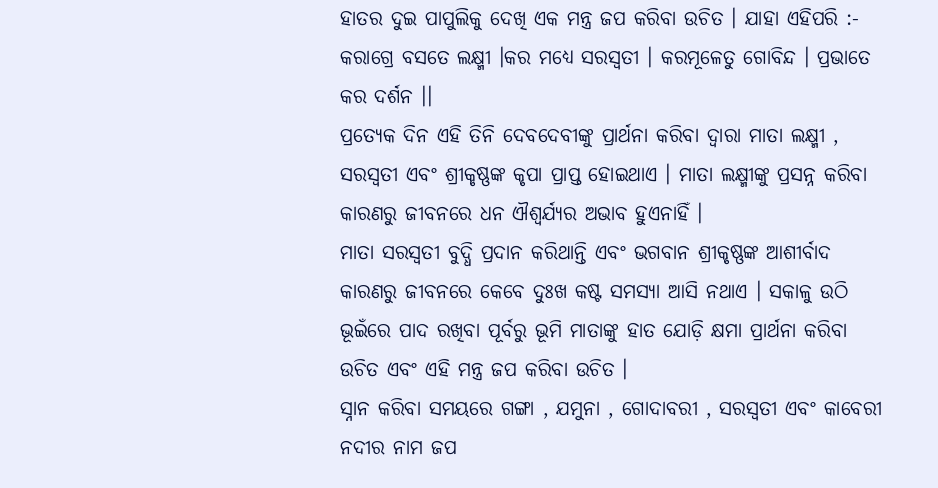ହାତର ଦୁଇ ପାପୁଲିକୁ ଦେଖି ଏକ ମନ୍ତ୍ର ଜପ କରିବା ଉଚିତ । ଯାହା ଏହିପରି :-
କରାଗ୍ରେ ବସତେ ଲକ୍ଷ୍ମୀ ।କର ମଧ୍ୟେ ସରସ୍ୱତୀ । କରମୂଳେତୁ ଗୋବିନ୍ଦ । ପ୍ରଭାତେ କର ଦର୍ଶନ ।।
ପ୍ରତ୍ୟେକ ଦିନ ଏହି ତିନି ଦେବଦେବୀଙ୍କୁ ପ୍ରାର୍ଥନା କରିବା ଦ୍ୱାରା ମାତା ଲକ୍ଷ୍ମୀ , ସରସ୍ୱତୀ ଏବଂ ଶ୍ରୀକୃଷ୍ଣଙ୍କ କୃପା ପ୍ରାପ୍ତ ହୋଇଥାଏ । ମାତା ଲକ୍ଷ୍ମୀଙ୍କୁ ପ୍ରସନ୍ନ କରିବା କାରଣରୁ ଜୀବନରେ ଧନ ଐଶ୍ୱର୍ଯ୍ୟର ଅଭାବ ହୁଏନାହିଁ ।
ମାତା ସରସ୍ୱତୀ ବୁଦ୍ଧି ପ୍ରଦାନ କରିଥାନ୍ତି ଏବଂ ଭଗବାନ ଶ୍ରୀକୃଷ୍ଣଙ୍କ ଆଶୀର୍ବାଦ କାରଣରୁ ଜୀବନରେ କେବେ ଦୁଃଖ କଷ୍ଟ ସମସ୍ୟା ଆସି ନଥାଏ । ସକାଳୁ ଉଠି ଭୂଇଁରେ ପାଦ ରଖିବା ପୂର୍ବରୁ ଭୂମି ମାତାଙ୍କୁ ହାତ ଯୋଡ଼ି କ୍ଷମା ପ୍ରାର୍ଥନା କରିବା ଉଚିତ ଏବଂ ଏହି ମନ୍ତ୍ର ଜପ କରିବା ଉଚିତ ।
ସ୍ନାନ କରିବା ସମୟରେ ଗଙ୍ଗା , ଯମୁନା , ଗୋଦାବରୀ , ସରସ୍ୱତୀ ଏବଂ କାବେରୀ ନଦୀର ନାମ ଜପ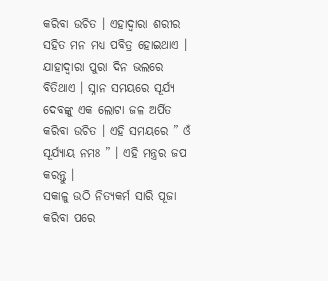କରିବା ଉଚିତ । ଏହାଦ୍ବାରା ଶରୀର ସହିତ ମନ ମଧ୍ୟ ପବିତ୍ର ହୋଇଥାଏ । ଯାହାଦ୍ୱାରା ପୁରା ଦିନ ଭଲରେ ବିତିଥାଏ । ସ୍ନାନ ସମୟରେ ସୂର୍ଯ୍ୟ ଦେବଙ୍କୁ ଏକ ଲୋଟା ଜଳ ଅର୍ପିତ କରିବା ଉଚିତ । ଏହି ସମୟରେ ” ଓଁ ସୂର୍ଯ୍ୟାୟ ନମଃ ” । ଏହି ମନ୍ତ୍ରର ଜପ କରନ୍ତୁ ।
ସକାଳୁ ଉଠି ନିତ୍ୟକର୍ମ ସାରି ପୂଜା କରିବା ପରେ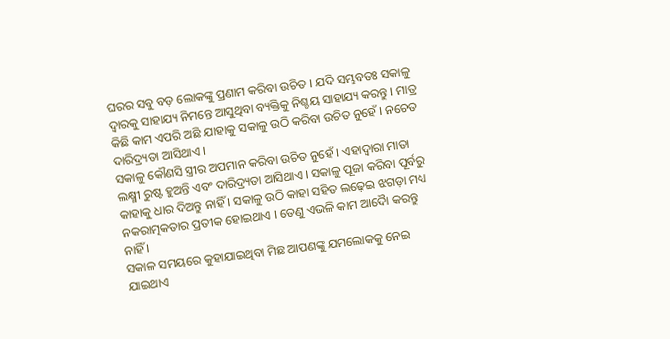ଘରର ସବୁ ବଡ଼ ଲୋକଙ୍କୁ ପ୍ରଣାମ କରିବା ଉଚିତ । ଯଦି ସମ୍ଭବତଃ ସକାଳୁ ଦ୍ୱାରକୁ ସାହାଯ୍ୟ ନିମନ୍ତେ ଆସୁଥିବା ବ୍ୟକ୍ତିକୁ ନିଶ୍ଚୟ ସାହାଯ୍ୟ କରନ୍ତୁ । ମାତ୍ର କିଛି କାମ ଏପରି ଅଛି ଯାହାକୁ ସକାଳୁ ଉଠି କରିବା ଉଚିତ ନୁହେଁ । ନଚେତ ଦାରିଦ୍ର୍ୟତା ଆସିଥାଏ ।
ସକାଳୁ କୌଣସି ସ୍ତ୍ରୀର ଅପମାନ କରିବା ଉଚିତ ନୁହେଁ । ଏହାଦ୍ୱାରା ମାତା ଲକ୍ଷ୍ମୀ ରୁଷ୍ଟ ହୁଅନ୍ତି ଏବଂ ଦାରିଦ୍ର୍ୟତା ଆସିଥାଏ । ସକାଳୁ ପୂଜା କରିବା ପୂର୍ବରୁ କାହାକୁ ଧାର ଦିଅନ୍ତୁ ନାହିଁ । ସକାଳୁ ଉଠି କାହା ସହିତ ଲଢ଼େଇ ଝଗଡ଼ା ମଧ୍ୟ ନକରାତ୍ମକତାର ପ୍ରତୀକ ହୋଇଥାଏ । ତେଣୁ ଏଭଳି କାମ ଆଦୋୖ କରନ୍ତୁ ନାହିଁ ।
ସକାଳ ସମୟରେ କୁହାଯାଇଥିବା ମିଛ ଆପଣଙ୍କୁ ଯମଲୋକକୁ ନେଇ ଯାଇଥାଏ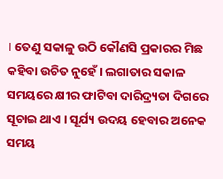। ତେଣୁ ସକାଳୁ ଉଠି କୌଣସି ପ୍ରକାରର ମିଛ କହିବା ଉଚିତ ନୁହେଁ । ଲଗାତାର ସକାଳ ସମୟରେ କ୍ଷୀର ଫାଟିବା ଦାରିଦ୍ର୍ୟତା ଦିଗରେ ସୂଚାଇ ଥାଏ । ସୂର୍ଯ୍ୟ ଉଦୟ ହେବାର ଅନେକ ସମୟ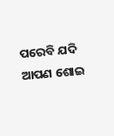ପରେବି ଯଦି ଆପଣ ଶୋଇ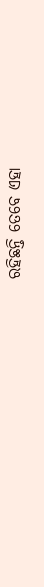ରହିଛନ୍ତି ତେବେ ଏହା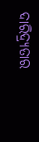ଦାରିଦ୍ର୍ୟତାର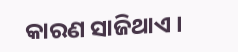କାରଣ ସାଜିଥାଏ ।